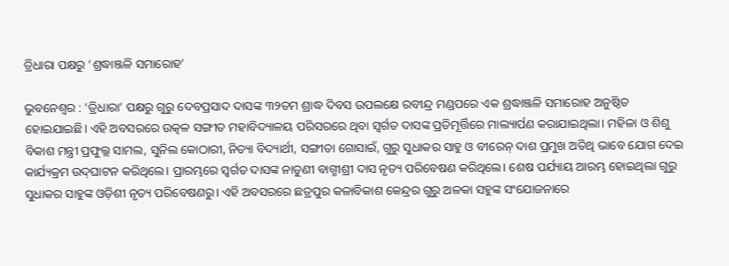ତ୍ରିଧାରା ପକ୍ଷରୁ ‘ଶ୍ରଦ୍ଧାଞ୍ଜଳି ସମାରୋହ’

ଭୁବନେଶ୍ୱର : ‘ତ୍ରିଧାରା’ ପକ୍ଷରୁ ଗୁରୁ ଦେବପ୍ରସାଦ ଦାସଙ୍କ ୩୨ତମ ଶ୍ରାଦ୍ଧ ଦିବସ ଉପଲକ୍ଷେ ରବୀନ୍ଦ୍ର ମଣ୍ଡପରେ ଏକ ଶ୍ରଦ୍ଧାଞ୍ଜଳି ସମାରୋହ ଅନୁଷ୍ଠିତ ହୋଇଯାଇଛି। ଏହି ଅବସରରେ ଉତ୍କଳ ସଙ୍ଗୀତ ମହାବିଦ୍ୟାଳୟ ପରିସରରେ ଥିବା ସ୍ୱର୍ଗତ ଦାସଙ୍କ ପ୍ରତିମୂର୍ତ୍ତିରେ ମାଲ୍ୟାର୍ପଣ କରାଯାଇଥିଲା। ମହିଳା ଓ ଶିଶୁ ବିକାଶ ମନ୍ତ୍ରୀ ପ୍ରଫୁଲ୍ଲ ସାମଲ, ସୁନିଲ କୋଠାରୀ, ନିତ୍ୟା ବିଦ୍ୟାର୍ଥୀ, ସଙ୍ଗୀତା ଗୋସାଇଁ, ଗୁରୁ ସୁଧାକର ସାହୁ ଓ ବୀରେନ୍‌ ଦାଶ ପ୍ରମୁଖ ଅତିଥି ଭାବେ ଯୋଗ ଦେଇ କାର୍ଯ୍ୟକ୍ରମ ଉଦ୍‌ଘାଟନ କରିଥିଲେ। ପ୍ରାରମ୍ଭରେ ସ୍ୱର୍ଗତ ଦାସଙ୍କ ନାତୁଣୀ ବାଗ୍ମୀଶ୍ରୀ ଦାସ ନୃତ୍ୟ ପରିବେଷଣ କରିଥିଲେ। ଶେଷ ପର୍ଯ୍ୟାୟ ଆରମ୍ଭ ହୋଇଥିଲା ଗୁରୁ ସୁଧାକର ସାହୁଙ୍କ ଓଡ଼ିଶୀ ନୃତ୍ୟ ପରିବେଷଣରୁ। ଏହି ଅବସରରେ ଛତ୍ରପୁର କଳାବିକାଶ କେନ୍ଦ୍ରର ଗୁରୁ ଅଳକା ସହୁଙ୍କ ସଂଯୋଜନାରେ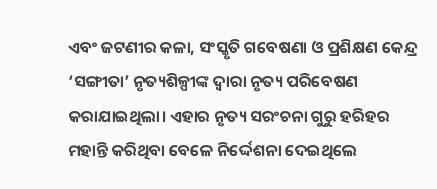ଏବଂ ଜଟଣୀର କଳା, ସଂସ୍କୃତି ଗବେଷଣା ଓ ପ୍ରଶିକ୍ଷଣ କେନ୍ଦ୍ର ‘ସଙ୍ଗୀତା’ ନୃତ୍ୟଶିଳ୍ପୀଙ୍କ ଦ୍ୱାରା ନୃତ୍ୟ ପରିବେଷଣ କରାଯାଇଥିଲା। ଏହାର ନୃତ୍ୟ ସରଂଚନା ଗୁରୁ ହରିହର ମହାନ୍ତି କରିଥିବା ବେଳେ ନିର୍ଦ୍ଦେଶନା ଦେଇଥିଲେ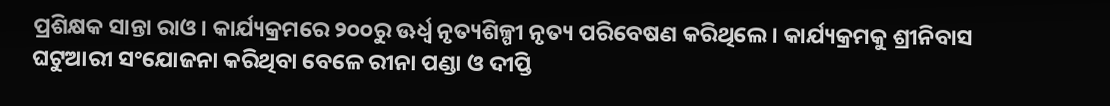ପ୍ରଶିକ୍ଷକ ସାନ୍ତା ରାଓ। କାର୍ଯ୍ୟକ୍ରମରେ ୨୦୦ରୁ ଊର୍ଧ୍ୱ ନୃତ୍ୟଶିଳ୍ପୀ ନୃତ୍ୟ ପରିବେଷଣ କରିଥିଲେ। କାର୍ଯ୍ୟକ୍ରମକୁ ଶ୍ରୀନିବାସ ଘଟୁଆରୀ ସଂଯୋଜନା କରିଥିବା ବେଳେ ରୀନା ପଣ୍ଡା ଓ ଦୀପ୍ତି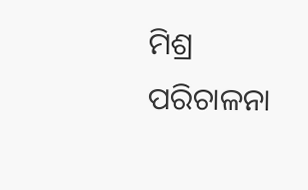ମିଶ୍ର ପରିଚାଳନା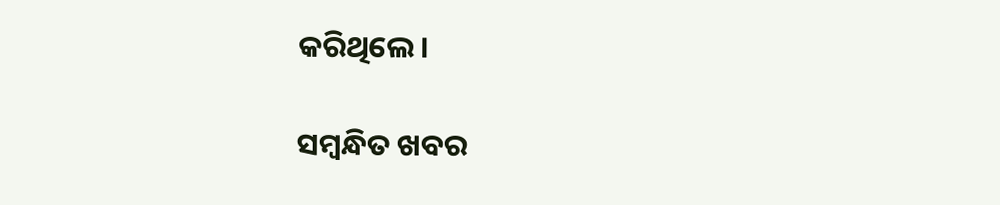କରିଥିଲେ।

ସମ୍ବନ୍ଧିତ ଖବର